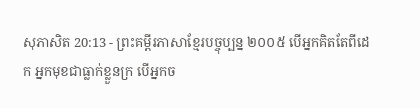សុភាសិត 20:13 - ព្រះគម្ពីរភាសាខ្មែរបច្ចុប្បន្ន ២០០៥ បើអ្នកគិតតែពីដេក អ្នកមុខជាធ្លាក់ខ្លួនក្រ បើអ្នកច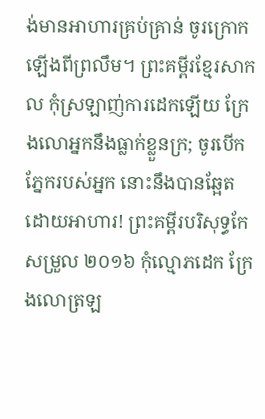ង់មានអាហារគ្រប់គ្រាន់ ចូរក្រោកឡើងពីព្រលឹម។ ព្រះគម្ពីរខ្មែរសាកល កុំស្រឡាញ់ការដេកឡើយ ក្រែងលោអ្នកនឹងធ្លាក់ខ្លួនក្រ; ចូរបើកភ្នែករបស់អ្នក នោះនឹងបានឆ្អែតដោយអាហារ! ព្រះគម្ពីរបរិសុទ្ធកែសម្រួល ២០១៦ កុំល្មោភដេក ក្រែងលោត្រឡ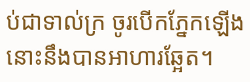ប់ជាទាល់ក្រ ចូរបើកភ្នែកឡើង នោះនឹងបានអាហារឆ្អែត។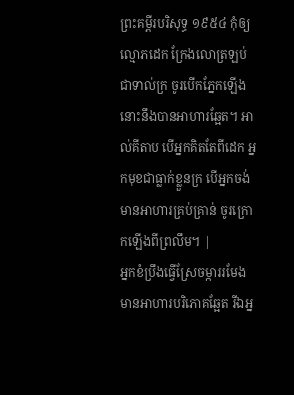ព្រះគម្ពីរបរិសុទ្ធ ១៩៥៤ កុំឲ្យល្មោភដេក ក្រែងលោត្រឡប់ជាទាល់ក្រ ចូរបើកភ្នែកឡើង នោះនឹងបានអាហារឆ្អែត។ អាល់គីតាប បើអ្នកគិតតែពីដេក អ្នកមុខជាធ្លាក់ខ្លួនក្រ បើអ្នកចង់មានអាហារគ្រប់គ្រាន់ ចូរក្រោកឡើងពីព្រលឹម។ |
អ្នកខំប្រឹងធ្វើស្រែចម្ការរមែងមានអាហារបរិភោគឆ្អែត រីឯអ្ន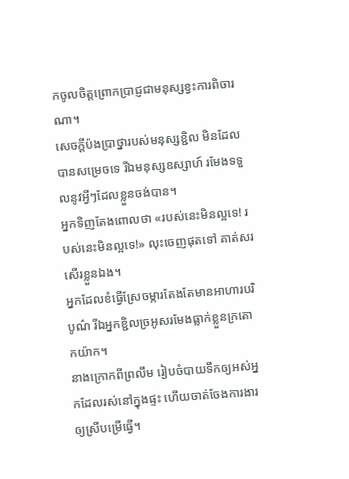កចូលចិត្តព្រោកប្រាជ្ញជាមនុស្សខ្វះការពិចារណា។
សេចក្ដីប៉ងប្រាថ្នារបស់មនុស្សខ្ជិល មិនដែលបានសម្រេចទេ រីឯមនុស្សឧស្សាហ៍ រមែងទទួលនូវអ្វីៗដែលខ្លួនចង់បាន។
អ្នកទិញតែងពោលថា «របស់នេះមិនល្អទេ! របស់នេះមិនល្អទេ!» លុះចេញផុតទៅ គាត់សរសើរខ្លួនឯង។
អ្នកដែលខំធ្វើស្រែចម្ការតែងតែមានអាហារបរិបូណ៌ រីឯអ្នកខ្ជិលច្រអូសរមែងធ្លាក់ខ្លួនក្រតោកយ៉ាក។
នាងក្រោកពីព្រលឹម រៀបចំបាយទឹកឲ្យអស់អ្នកដែលរស់នៅក្នុងផ្ទះ ហើយចាត់ចែងការងារឲ្យស្រីបម្រើធ្វើ។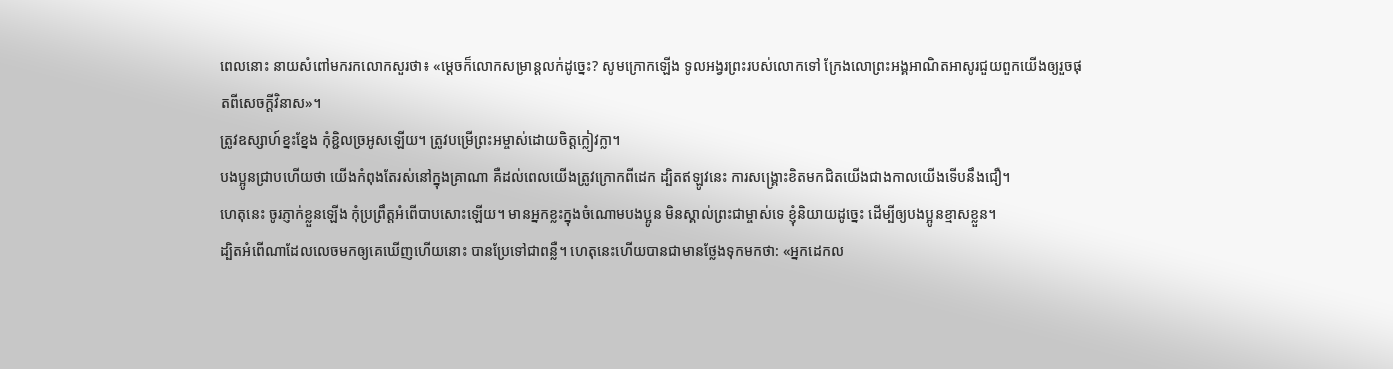ពេលនោះ នាយសំពៅមករកលោកសួរថា៖ «ម្ដេចក៏លោកសម្រាន្ដលក់ដូច្នេះ? សូមក្រោកឡើង ទូលអង្វរព្រះរបស់លោកទៅ ក្រែងលោព្រះអង្គអាណិតអាសូរជួយពួកយើងឲ្យរួចផុតពីសេចក្ដីវិនាស»។
ត្រូវឧស្សាហ៍ខ្នះខ្នែង កុំខ្ជិលច្រអូសឡើយ។ ត្រូវបម្រើព្រះអម្ចាស់ដោយចិត្តក្លៀវក្លា។
បងប្អូនជ្រាបហើយថា យើងកំពុងតែរស់នៅក្នុងគ្រាណា គឺដល់ពេលយើងត្រូវក្រោកពីដេក ដ្បិតឥឡូវនេះ ការសង្គ្រោះខិតមកជិតយើងជាងកាលយើងទើបនឹងជឿ។
ហេតុនេះ ចូរភ្ញាក់ខ្លួនឡើង កុំប្រព្រឹត្តអំពើបាបសោះឡើយ។ មានអ្នកខ្លះក្នុងចំណោមបងប្អូន មិនស្គាល់ព្រះជាម្ចាស់ទេ ខ្ញុំនិយាយដូច្នេះ ដើម្បីឲ្យបងប្អូនខ្មាសខ្លួន។
ដ្បិតអំពើណាដែលលេចមកឲ្យគេឃើញហើយនោះ បានប្រែទៅជាពន្លឺ។ ហេតុនេះហើយបានជាមានថ្លែងទុកមកថា: «អ្នកដេកល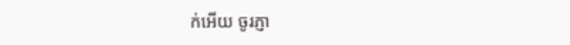ក់អើយ ចូរភ្ញា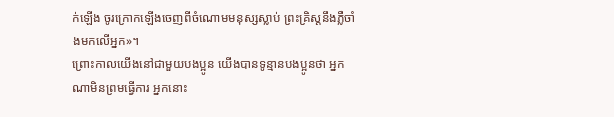ក់ឡើង ចូរក្រោកឡើងចេញពីចំណោមមនុស្សស្លាប់ ព្រះគ្រិស្តនឹងភ្លឺចាំងមកលើអ្នក»។
ព្រោះកាលយើងនៅជាមួយបងប្អូន យើងបានទូន្មានបងប្អូនថា អ្នកណាមិនព្រមធ្វើការ អ្នកនោះ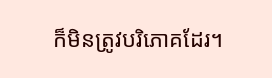ក៏មិនត្រូវបរិភោគដែរ។